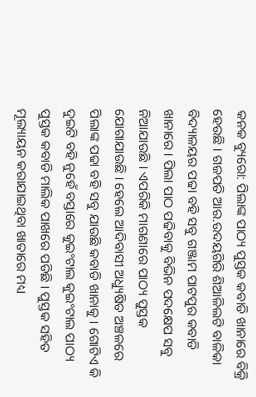କନକ ବ୍ୟୁରୋ: ପିଲାଙ୍କ ପାଠ୍ୟ ପୁସ୍ତକ କବାଡି ଖାନାରେ ବିକ୍ରି ହେଉଛି । ଗଜପତି ଆର.ଉଦୟଗିରି ଶିଆଳିଲଟି ବାଳିକା ବିଦ୍ୟାଳୟର ପଢା ବହି ସବୁ ଗଞ୍ଜାମ ପାଟପୁର କବାଡି ଖାନାରେ । ପିଲା ପାଠ ପଢିବାକୁ ବିଭିନ ପଦକ୍ଷେପ ସବୁ ନିଆଯାଉଛି । ଏପରିକି ମାଗଣାରେ ପାଠ୍ୟ ପୁସ୍ତକ ଯୋଗାଯାଉଛି । ହେଲେ ଆଦିବାସୀ ଅଧ୍ୟୁଷିତ ଅଞ୍ଚଳରେ ପିଲାଙ୍କ ପଢା ବହି ସବୁ ଯାଉଛି କବାଡି ଖାନାକୁ । ଗୋଟିଏ କି ଦୁଇଟି ବହି ନୁହେଁ ବସ୍ତାରେ କୁଇଂଟାଲ କୁଇଂଟାଲ ପାଠ୍ୟ ପୁସ୍ତକ କବାଡି ମାଲିକ ପାଖରେ ପଡିଛି । ପୁସ୍ତକ ସହିତ ମୂଲ୍ୟାୟନ କରାଯାଇଥିବା ଖାତାରେ ମଧ୍ୟ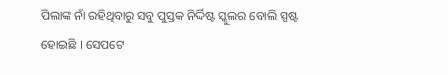ପିଲାଙ୍କ ନାଁ ରହିଥିବାରୁ ସବୁ ପୁସ୍ତକ ନିର୍ଦ୍ଦିଷ୍ଟ ସ୍କୁଲର ବୋଲି ସ୍ପଷ୍ଟ ହୋଇଛି । ସେପଟେ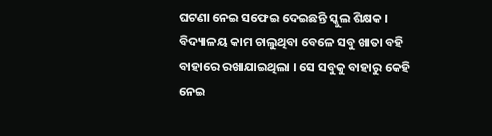ଘଟଣା ନେଇ ସଫେଇ ଦେଇଛନ୍ତି ସ୍କୁଲ ଶିକ୍ଷକ । ବିଦ୍ୟାଳୟ କାମ ଚାଲୁଥିବା ବେଳେ ସବୁ ଖାତା ବହି ବାହାରେ ରଖାଯାଇଥିଲା । ସେ ସବୁକୁ ବାହାରୁ କେହି ନେଇ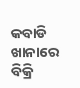କବାଡି ଖାନାରେ ବିକ୍ରି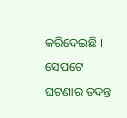କରିଦେଇଛି । ସେପଟେ ଘଟଣାର ତଦନ୍ତ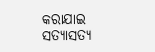କରାଯାଇ ସତ୍ୟାସତ୍ୟ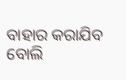ବାହାର କରାଯିବ ବୋଲି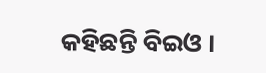କହିଛନ୍ତି ବିଇଓ ।